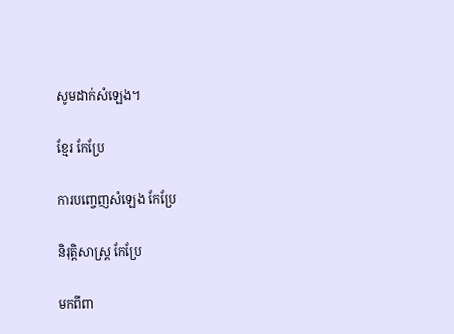សូមដាក់សំឡេង។

ខ្មែរ កែប្រែ

ការបញ្ចេញសំឡេង កែប្រែ

និរុត្តិសាស្ត្រ កែប្រែ

មកពីពា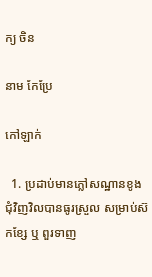ក្យ ចិន

នាម កែប្រែ

កៅឡាក់

  1. ប្រដាប់មានភ្លៅសណ្ឋានខូងជុំវិញវិលបានធូរស្រួល សម្រាប់ស៊កខ្សែ ឬ ពួរទាញ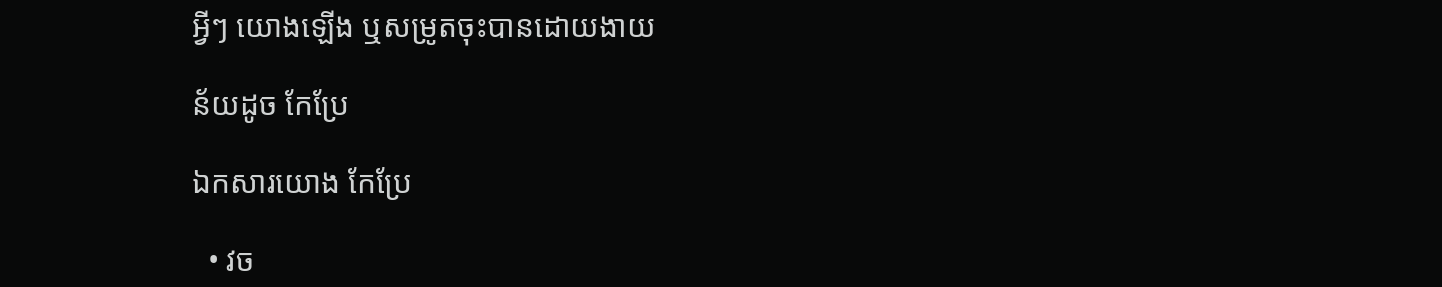អ្វីៗ យោងឡើង ឬសម្រូតចុះបានដោយងាយ

ន័យដូច កែប្រែ

ឯកសារយោង កែប្រែ

  • វច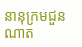នានុក្រមជួនណាត